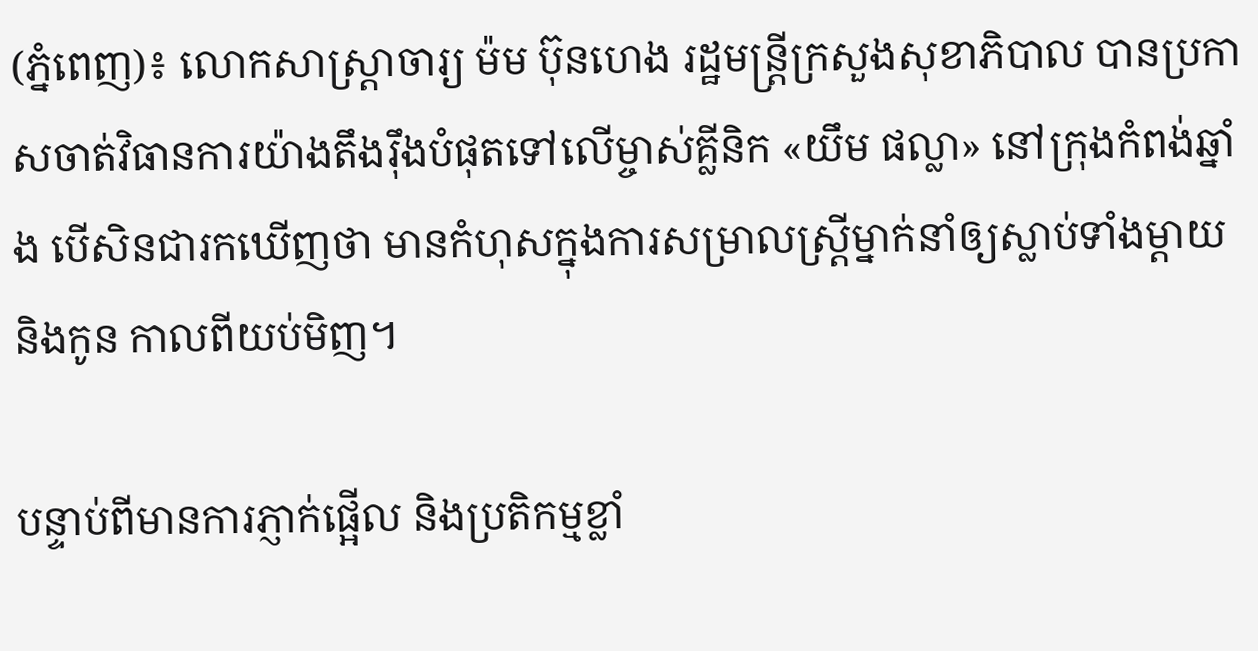(ភ្នំពេញ)៖ លោកសាស្ដ្រាចារ្យ ម៉ម ប៊ុនហេង រដ្ឋមន្ដ្រីក្រសួងសុខាភិបាល បានប្រកាសចាត់វិធានការយ៉ាងតឹងរ៉ឹងបំផុតទៅលើម្ចាស់គ្លីនិក «យឹម ផល្លា» នៅក្រុងកំពង់ឆ្នាំង បើសិនជារកឃើញថា មានកំហុសក្នុងការសម្រាលស្ដ្រីម្នាក់នាំឲ្យស្លាប់ទាំងម្តាយ និងកូន កាលពីយប់មិញ។

បន្ទាប់ពីមានការភ្ញាក់ផ្អើល និងប្រតិកម្មខ្លាំ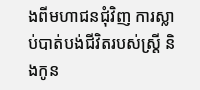ងពីមហាជនជុំវិញ ការស្លាប់បាត់បង់ជីវិតរបស់ស្ដ្រី និងកូន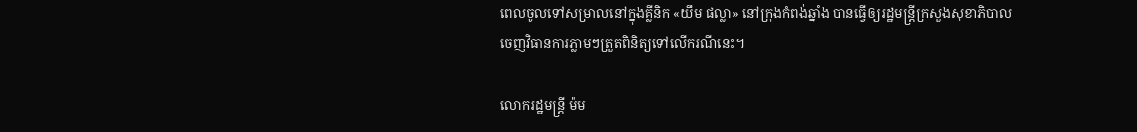ពេលចូលទៅសម្រាលនៅក្នុងគ្លីនិក «យឹម ផល្លា» នៅក្រុងកំពង់ឆ្នាំង បានធ្វើឲ្យរដ្ឋមន្ដ្រីក្រសួងសុខាភិបាល ចេញវិធានការភ្លាមៗត្រួតពិនិត្យទៅលើករណីនេះ។

លោករដ្ឋមន្រ្តី ម៉ម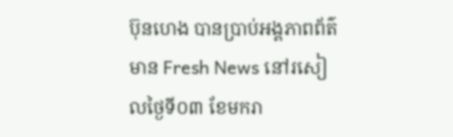ប៊ុនហេង បានប្រាប់អង្គភាពព័ត៌មាន Fresh News នៅរសៀលថ្ងៃទី០៣ ខែមករា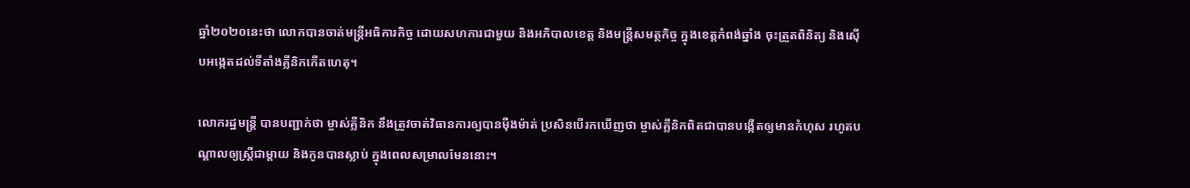ឆ្នាំ២០២០នេះថា លោកបានចាត់មន្ដ្រីអធិការកិច្ច ដោយសហការជាមួយ និងអភិបាលខេត្ត និងមន្ដ្រីសមត្ថកិច្ច ក្នុងខេត្តកំពង់ឆ្នាំង ចុះត្រួតពិនិត្យ និងស៊ើបអង្កេតដល់ទីតាំងគ្លីនិកកើតហេតុ។

លោករដ្ឋមន្ដ្រី បានបញ្ជាក់ថា ម្ចាស់គ្លីនិក នឹងត្រូវចាត់វិធានការឲ្យបានម៉ឺងម៉ាត់ ប្រសិនបើរកឃើញថា ម្ចាស់គ្លីនិកពិតជាបានបង្កើតឲ្យមានកំហុស រហូតបណ្ដាលឲ្យស្ដ្រីជាម្ដាយ និងកូនបានស្លាប់ ក្នុងពេលសម្រាលមែននោះ។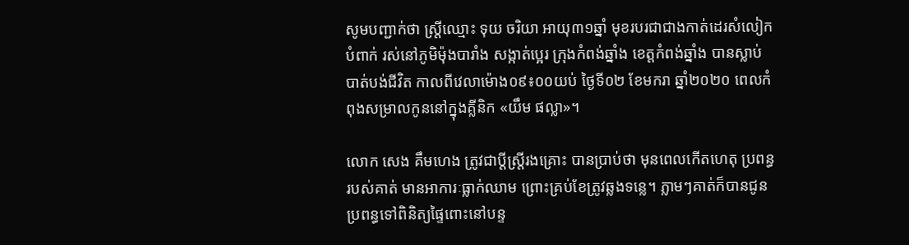សូមបញ្ជាក់ថា ស្ដ្រីឈ្មោះ ទុយ ចរិយា អាយុ៣១ឆ្នាំ មុខរបរជាជាងកាត់ដេរសំលៀកបំពាក់ រស់នៅភូមិម៉ុងបារាំង សង្កាត់ប្អេរ ក្រុងកំពង់ឆ្នាំង ខេត្តកំពង់ឆ្នាំង បានស្លាប់បាត់បង់ជីវិត កាលពីវេលាម៉ោង០៩៖០០យប់ ថ្ងៃទី០២ ខែមករា ឆ្នាំ២០២០ ពេលកំពុងសម្រាលកូននៅក្នុងគ្លីនិក «យឹម ផល្លា»។

លោក សេង គឹមហេង ត្រូវជាប្ដីស្ត្រីរងគ្រោះ បានប្រាប់ថា មុនពេលកើតហេតុ ប្រពន្ធរបស់គាត់ មានអាការៈធ្លាក់ឈាម ព្រោះគ្រប់ខែត្រូវឆ្លងទន្លេ។ ភ្លាមៗគាត់ក៏បានជូនប្រពន្ធទៅពិនិត្យផ្ទៃពោះនៅបន្ទ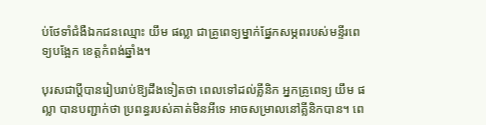ប់ថែទាំជំងឺឯកជនឈ្មោះ យឹម ផល្លា ជាគ្រូពេទ្យម្នាក់ផ្នែកសម្ភពរបស់មន្ទីរពេទ្យបង្អែក ខេត្តកំពង់ឆ្នាំង។

បុរសជាប្តីបានរៀបរាប់ឱ្យដឹងទៀតថា ពេលទៅដល់គ្លីនិក អ្នកគ្រូពេទ្យ យឹម ផល្លា បានបញ្ជាក់ថា ប្រពន្ធរបស់គាត់មិនអីទេ អាចសម្រាលនៅគ្លីនិកបាន។ ពេ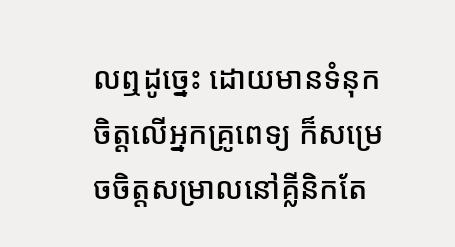លឮដូច្នេះ ដោយមានទំនុកចិត្តលើអ្នកគ្រូពេទ្យ ក៏សម្រេចចិត្តសម្រាលនៅគ្លីនិកតែ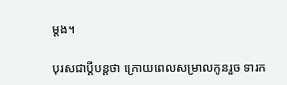ម្តង។

បុរសជាប្តីបន្តថា ក្រោយពេលសម្រាលកូនរួច ទារក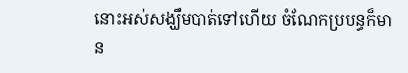នោះអស់សង្ឃឹមបាត់ទៅហើយ ចំណែកប្របន្ធក៏មាន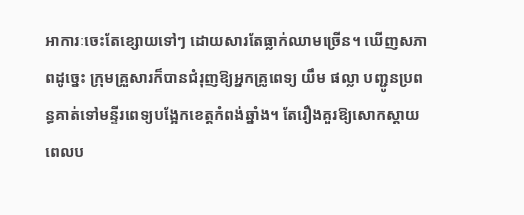អាការៈចេះតែខ្សោយទៅៗ ដោយសារតែធ្លាក់ឈាមច្រើន។ ឃើញសភាពដូច្នេះ ក្រុមគ្រួសារក៏បានជំរុញឱ្យអ្នកគ្រូពេទ្យ យឹម ផល្លា បញ្ជូនប្រពន្ធគាត់ទៅមន្ទីរពេទ្យបង្អែកខេត្តកំពង់ឆ្នាំង។ តែរឿងគួរឱ្យសោកស្តាយ ពេលប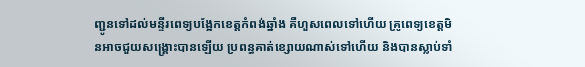ញ្ជូនទៅដល់មន្ទីរពេទ្យបង្អែកខេត្តកំពង់ឆ្នាំង គឺហួសពេលទៅហើយ គ្រូពេទ្យខេត្តមិនអាចជួយសង្គ្រោះបានឡើយ ប្រពន្ធគាត់ខ្សោយណាស់ទៅហើយ និងបានស្លាប់ទាំ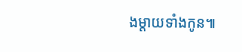ងម្តាយទាំងកូន៕